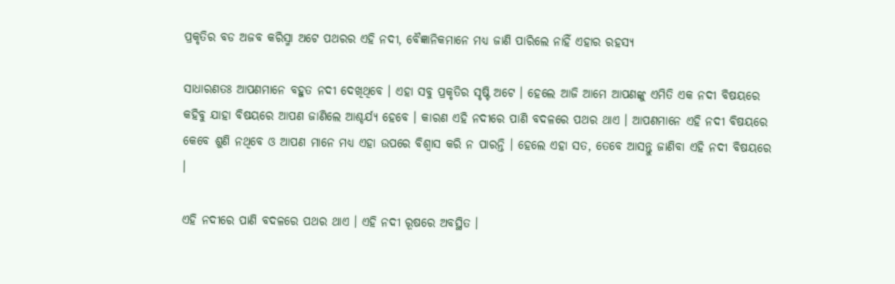ପ୍ରକୃତିର ବଡ ଅଜବ କରିସ୍ମା ଅଟେ ପଥରର ଏହି ନଦୀ, ବୈଜ୍ଞାନିକମାନେ ମଧ୍ୟ ଜାଣି ପାରିଲେ ନାହିଁ ଏହାର ରହସ୍ୟ

ସାଧାରଣତଃ ଆପଣମାନେ ବହୁତ ନଦୀ ଦେଖିଥିବେ । ଏହା ସବୁ ପ୍ରକୃତିର ସୃଷ୍ଟି ଅଟେ । ହେଲେ ଆଜି ଆମେ ଆପଣଙ୍କୁ ଏମିତି ଏକ ନଦୀ ବିଷୟରେ କହିବୁ ଯାହା ବିଷୟରେ ଆପଣ ଜାଣିଲେ ଆଶ୍ଚର୍ଯ୍ୟ ହେବେ । କାରଣ ଏହି ନଦୀରେ ପାଣି ବଦଳରେ ପଥର ଥାଏ । ଆପଣମାନେ ଏହି ନଦୀ ବିଷୟରେ କେବେ ଶୁଣି ନଥିବେ ଓ ଆପଣ ମାନେ ମଧ୍ୟ ଏହା ଉପରେ ବିଶ୍ଵାସ କରି ନ ପାରନ୍ତି । ହେଲେ ଏହା ସତ, ତେବେ ଆସନ୍ତୁ ଜାଣିବା ଏହି ନଦୀ ବିଷୟରେ ।

ଏହି ନଦୀରେ ପାଣି ବଦଳରେ ପଥର ଥାଏ । ଏହି ନଦୀ ରୂଷରେ ଅବସ୍ଥିତ ।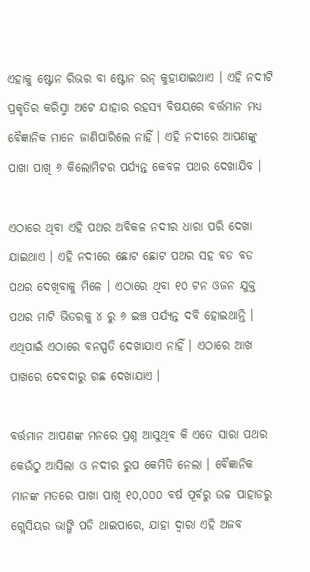ଏହାକୁ ଷ୍ଟୋନ ରିଭର ବା ଷ୍ଟୋନ ରନ୍ କୁହାଯାଇଥାଏ । ଏହି ନଦୀଟି ପ୍ରକୃତିର କରିସ୍ମା ଅଟେ ଯାହାର ରହସ୍ୟ ବିଷୟରେ ବର୍ତ୍ତମାନ ମଧ୍ୟ ବୈଜ୍ଞାନିକ ମାନେ ଜାଣିପାରିଲେ ନାହିଁ । ଏହି ନଦୀରେ ଆପଣଙ୍କୁ ପାଖା ପାଖି ୬ କିଲୋମିଟର ପର୍ଯ୍ୟନ୍ତ କେବଳ ପଥର ଦେଖାଯିବ ।

ଏଠାରେ ଥିବା ଏହି ପଥର ଅବିକଳ ନଦୀର ଧାରା ପରି ଦେଖା ଯାଇଥାଏ । ଏହି ନଦୀରେ ଛୋଟ ଛୋଟ ପଥର ସହ ବଡ ବଡ ପଥର ଦେଖିବାକୁ ମିଳେ । ଏଠାରେ ଥିବା ୧୦ ଟନ ଓଜନ ଯୁକ୍ତ ପଥର ମାଟି ଭିତରକୁ ୪ ରୁ ୬ ଇଞ୍ଚ ପର୍ଯ୍ୟନ୍ତ ଦବି ହୋଇଥାନ୍ତି । ଏଥିପାଇଁ ଏଠାରେ ବନସ୍ପତି ଦେଖାଯାଏ ନାହିଁ । ଏଠାରେ ଆଖ ପାଖରେ ଦେବଦାରୁ ଗଛ ଦେଖାଯାଏ ।

ବର୍ତ୍ତମାନ ଆପଣଙ୍କ ମନରେ ପ୍ରଶ୍ନ ଆସୁଥିବ କି ଏତେ ସାରା ପଥର କେଉଁଠୁ ଆସିଲା ଓ ନଦୀର ରୁପ କେମିତି ନେଲା । ବୈଜ୍ଞାନିକ ମାନଙ୍କ ମତରେ ପାଖା ପାଖି ୧୦,୦୦୦ ବର୍ଷ ପୂର୍ବରୁ ଉଚ୍ଚ ପାହାଡରୁ ଗ୍ଲେସିୟର ଭାଙ୍ଗି ପଡି ଥାଇପାରେ, ଯାହା ଦ୍ଵାରା ଏହି ଅଜବ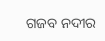ଗଜବ ନଦୀର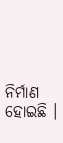ନିର୍ମାଣ ହୋଇଛି ।